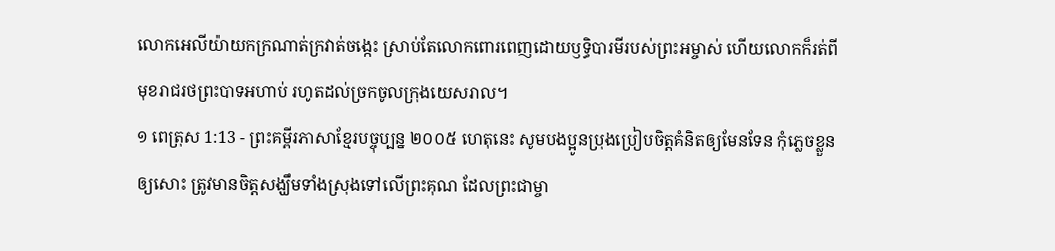លោកអេលីយ៉ាយកក្រណាត់ក្រវាត់ចង្កេះ ស្រាប់តែលោកពោរពេញដោយឫទ្ធិបារមីរបស់ព្រះអម្ចាស់ ហើយលោកក៏រត់ពីមុខរាជរថព្រះបាទអហាប់ រហូតដល់ច្រកចូលក្រុងយេសរាល។
១ ពេត្រុស 1:13 - ព្រះគម្ពីរភាសាខ្មែរបច្ចុប្បន្ន ២០០៥ ហេតុនេះ សូមបងប្អូនប្រុងប្រៀបចិត្តគំនិតឲ្យមែនទែន កុំភ្លេចខ្លួនឲ្យសោះ ត្រូវមានចិត្តសង្ឃឹមទាំងស្រុងទៅលើព្រះគុណ ដែលព្រះជាម្ចា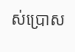ស់ប្រោស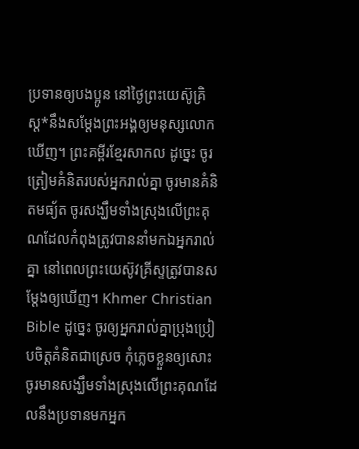ប្រទានឲ្យបងប្អូន នៅថ្ងៃព្រះយេស៊ូគ្រិស្ត*នឹងសម្តែងព្រះអង្គឲ្យមនុស្សលោកឃើញ។ ព្រះគម្ពីរខ្មែរសាកល ដូច្នេះ ចូរត្រៀមគំនិតរបស់អ្នករាល់គ្នា ចូរមានគំនិតមធ្យ័ត ចូរសង្ឃឹមទាំងស្រុងលើព្រះគុណដែលកំពុងត្រូវបាននាំមកឯអ្នករាល់គ្នា នៅពេលព្រះយេស៊ូវគ្រីស្ទត្រូវបានសម្ដែងឲ្យឃើញ។ Khmer Christian Bible ដូច្នេះ ចូរឲ្យអ្នករាល់គ្នាប្រុងប្រៀបចិត្ដគំនិតជាស្រេច កុំភ្លេចខ្លួនឲ្យសោះ ចូរមានសង្ឃឹមទាំងស្រុងលើព្រះគុណដែលនឹងប្រទានមកអ្នក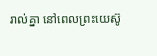រាល់គ្នា នៅពេលព្រះយេស៊ូ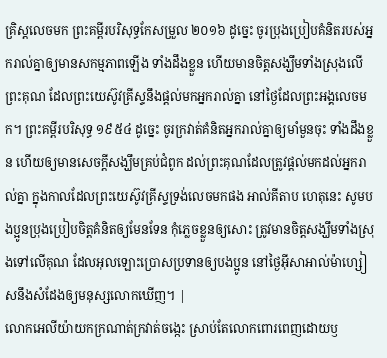គ្រិស្ដលេចមក ព្រះគម្ពីរបរិសុទ្ធកែសម្រួល ២០១៦ ដូច្នេះ ចូរប្រុងប្រៀបគំនិតរបស់អ្នករាល់គ្នាឲ្យមានសកម្មភាពឡើង ទាំងដឹងខ្លួន ហើយមានចិត្តសង្ឃឹមទាំងស្រុងលើព្រះគុណ ដែលព្រះយេស៊ូវគ្រីស្ទនឹងផ្តល់មកអ្នករាល់គ្នា នៅថ្ងៃដែលព្រះអង្គលេចមក។ ព្រះគម្ពីរបរិសុទ្ធ ១៩៥៤ ដូច្នេះ ចូរក្រវាត់គំនិតអ្នករាល់គ្នាឲ្យមាំមួនចុះ ទាំងដឹងខ្លួន ហើយឲ្យមានសេចក្ដីសង្ឃឹមគ្រប់ជំពូក ដល់ព្រះគុណដែលត្រូវផ្តល់មកដល់អ្នករាល់គ្នា ក្នុងកាលដែលព្រះយេស៊ូវគ្រីស្ទទ្រង់លេចមកផង អាល់គីតាប ហេតុនេះ សូមបងប្អូនប្រុងប្រៀបចិត្ដគំនិតឲ្យមែនទែន កុំភ្លេចខ្លួនឲ្យសោះ ត្រូវមានចិត្ដសង្ឃឹមទាំងស្រុងទៅលើគុណ ដែលអុលឡោះប្រោសប្រទានឲ្យបងប្អូន នៅថ្ងៃអ៊ីសាអាល់ម៉ាហ្សៀសនឹងសំដែងឲ្យមនុស្សលោកឃើញ។ |
លោកអេលីយ៉ាយកក្រណាត់ក្រវាត់ចង្កេះ ស្រាប់តែលោកពោរពេញដោយឫ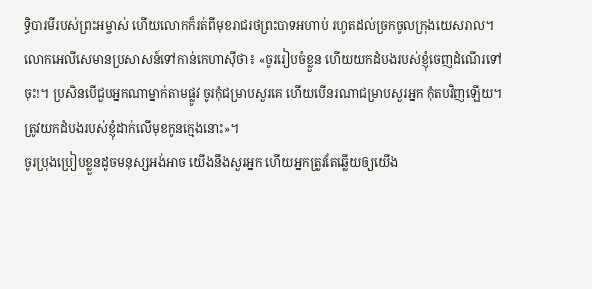ទ្ធិបារមីរបស់ព្រះអម្ចាស់ ហើយលោកក៏រត់ពីមុខរាជរថព្រះបាទអហាប់ រហូតដល់ច្រកចូលក្រុងយេសរាល។
លោកអេលីសេមានប្រសាសន៍ទៅកាន់កេហាស៊ីថា៖ «ចូររៀបចំខ្លួន ហើយយកដំបងរបស់ខ្ញុំចេញដំណើរទៅចុះ!។ ប្រសិនបើជួបអ្នកណាម្នាក់តាមផ្លូវ ចូរកុំជម្រាបសួរគេ ហើយបើនរណាជម្រាបសួរអ្នក កុំតបវិញឡើយ។ ត្រូវយកដំបងរបស់ខ្ញុំដាក់លើមុខកូនក្មេងនោះ»។
ចូរប្រុងប្រៀបខ្លួនដូចមនុស្សអង់អាច យើងនឹងសួរអ្នក ហើយអ្នកត្រូវតែឆ្លើយឲ្យយើង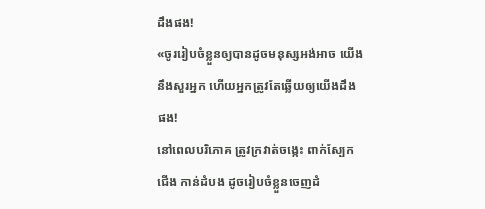ដឹងផង!
«ចូររៀបចំខ្លួនឲ្យបានដូចមនុស្សអង់អាច យើងនឹងសួរអ្នក ហើយអ្នកត្រូវតែឆ្លើយឲ្យយើងដឹងផង!
នៅពេលបរិភោគ ត្រូវក្រវាត់ចង្កេះ ពាក់ស្បែកជើង កាន់ដំបង ដូចរៀបចំខ្លួនចេញដំ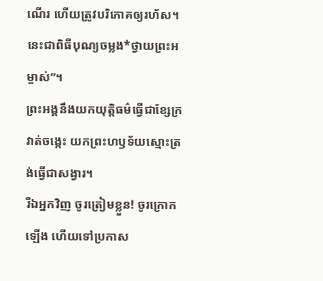ណើរ ហើយត្រូវបរិភោគឲ្យរហ័ស។ នេះជាពិធីបុណ្យចម្លង*ថ្វាយព្រះអម្ចាស់”។
ព្រះអង្គនឹងយកយុត្តិធម៌ធ្វើជាខ្សែក្រវាត់ចង្កេះ យកព្រះហឫទ័យស្មោះត្រង់ធ្វើជាសង្វារ។
រីឯអ្នកវិញ ចូរត្រៀមខ្លួន! ចូរក្រោកឡើង ហើយទៅប្រកាស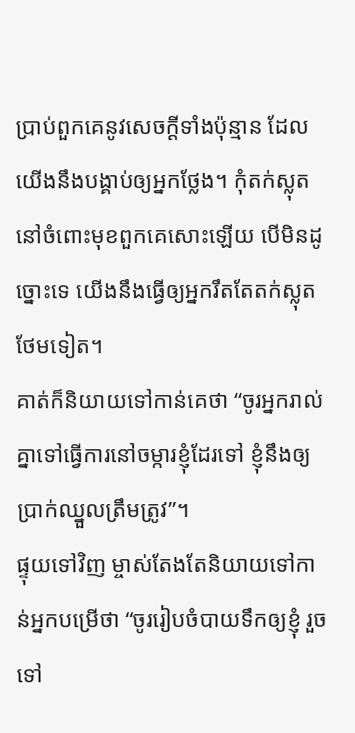ប្រាប់ពួកគេនូវសេចក្ដីទាំងប៉ុន្មាន ដែលយើងនឹងបង្គាប់ឲ្យអ្នកថ្លែង។ កុំតក់ស្លុតនៅចំពោះមុខពួកគេសោះឡើយ បើមិនដូច្នោះទេ យើងនឹងធ្វើឲ្យអ្នករឹតតែតក់ស្លុតថែមទៀត។
គាត់ក៏និយាយទៅកាន់គេថា “ចូរអ្នករាល់គ្នាទៅធ្វើការនៅចម្ការខ្ញុំដែរទៅ ខ្ញុំនឹងឲ្យប្រាក់ឈ្នួលត្រឹមត្រូវ”។
ផ្ទុយទៅវិញ ម្ចាស់តែងតែនិយាយទៅកាន់អ្នកបម្រើថា “ចូររៀបចំបាយទឹកឲ្យខ្ញុំ រួចទៅ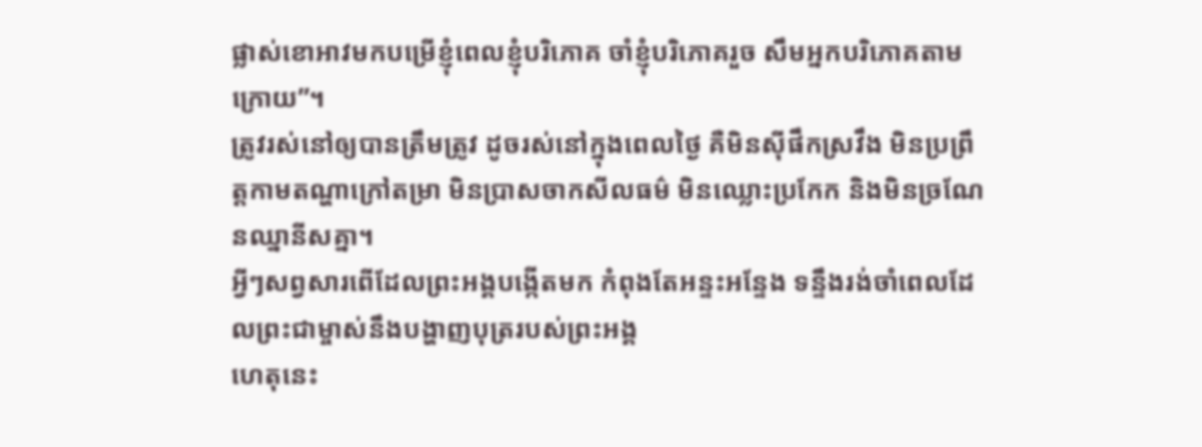ផ្លាស់ខោអាវមកបម្រើខ្ញុំពេលខ្ញុំបរិភោគ ចាំខ្ញុំបរិភោគរួច សឹមអ្នកបរិភោគតាមក្រោយ”។
ត្រូវរស់នៅឲ្យបានត្រឹមត្រូវ ដូចរស់នៅក្នុងពេលថ្ងៃ គឺមិនស៊ីផឹកស្រវឹង មិនប្រព្រឹត្តកាមតណ្ហាក្រៅតម្រា មិនប្រាសចាកសីលធម៌ មិនឈ្លោះប្រកែក និងមិនច្រណែនឈ្នានីសគ្នា។
អ្វីៗសព្វសារពើដែលព្រះអង្គបង្កើតមក កំពុងតែអន្ទះអន្ទែង ទន្ទឹងរង់ចាំពេលដែលព្រះជាម្ចាស់នឹងបង្ហាញបុត្ររបស់ព្រះអង្គ
ហេតុនេះ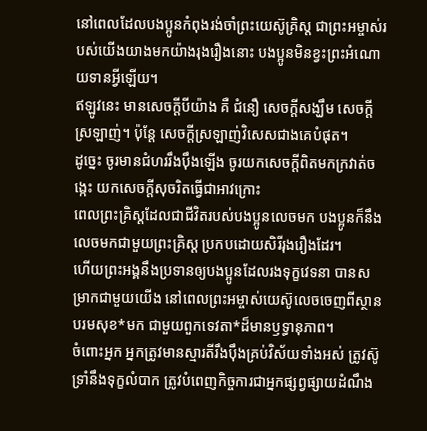នៅពេលដែលបងប្អូនកំពុងរង់ចាំព្រះយេស៊ូគ្រិស្ត ជាព្រះអម្ចាស់របស់យើងយាងមកយ៉ាងរុងរឿងនោះ បងប្អូនមិនខ្វះព្រះអំណោយទានអ្វីឡើយ។
ឥឡូវនេះ មានសេចក្ដីបីយ៉ាង គឺ ជំនឿ សេចក្ដីសង្ឃឹម សេចក្ដីស្រឡាញ់។ ប៉ុន្តែ សេចក្ដីស្រឡាញ់វិសេសជាងគេបំផុត។
ដូច្នេះ ចូរមានជំហររឹងប៉ឹងឡើង ចូរយកសេចក្ដីពិតមកក្រវាត់ចង្កេះ យកសេចក្ដីសុចរិតធ្វើជាអាវក្រោះ
ពេលព្រះគ្រិស្តដែលជាជីវិតរបស់បងប្អូនលេចមក បងប្អូនក៏នឹងលេចមកជាមួយព្រះគ្រិស្ត ប្រកបដោយសិរីរុងរឿងដែរ។
ហើយព្រះអង្គនឹងប្រទានឲ្យបងប្អូនដែលរងទុក្ខវេទនា បានសម្រាកជាមួយយើង នៅពេលព្រះអម្ចាស់យេស៊ូលេចចេញពីស្ថានបរមសុខ*មក ជាមួយពួកទេវតា*ដ៏មានឫទ្ធានុភាព។
ចំពោះអ្នក អ្នកត្រូវមានស្មារតីរឹងប៉ឹងគ្រប់វិស័យទាំងអស់ ត្រូវស៊ូទ្រាំនឹងទុក្ខលំបាក ត្រូវបំពេញកិច្ចការជាអ្នកផ្សព្វផ្សាយដំណឹង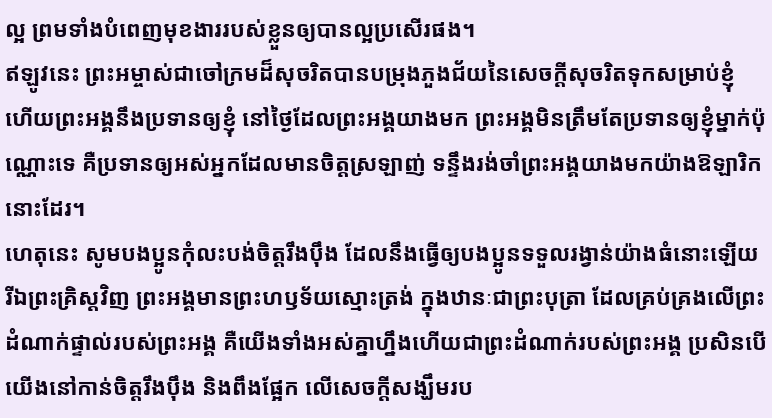ល្អ ព្រមទាំងបំពេញមុខងាររបស់ខ្លួនឲ្យបានល្អប្រសើរផង។
ឥឡូវនេះ ព្រះអម្ចាស់ជាចៅក្រមដ៏សុចរិតបានបម្រុងភួងជ័យនៃសេចក្ដីសុចរិតទុកសម្រាប់ខ្ញុំ ហើយព្រះអង្គនឹងប្រទានឲ្យខ្ញុំ នៅថ្ងៃដែលព្រះអង្គយាងមក ព្រះអង្គមិនត្រឹមតែប្រទានឲ្យខ្ញុំម្នាក់ប៉ុណ្ណោះទេ គឺប្រទានឲ្យអស់អ្នកដែលមានចិត្តស្រឡាញ់ ទន្ទឹងរង់ចាំព្រះអង្គយាងមកយ៉ាងឱឡារិកនោះដែរ។
ហេតុនេះ សូមបងប្អូនកុំលះបង់ចិត្តរឹងប៉ឹង ដែលនឹងធ្វើឲ្យបងប្អូនទទួលរង្វាន់យ៉ាងធំនោះឡើយ
រីឯព្រះគ្រិស្តវិញ ព្រះអង្គមានព្រះហឫទ័យស្មោះត្រង់ ក្នុងឋានៈជាព្រះបុត្រា ដែលគ្រប់គ្រងលើព្រះដំណាក់ផ្ទាល់របស់ព្រះអង្គ គឺយើងទាំងអស់គ្នាហ្នឹងហើយជាព្រះដំណាក់របស់ព្រះអង្គ ប្រសិនបើយើងនៅកាន់ចិត្តរឹងប៉ឹង និងពឹងផ្អែក លើសេចក្ដីសង្ឃឹមរប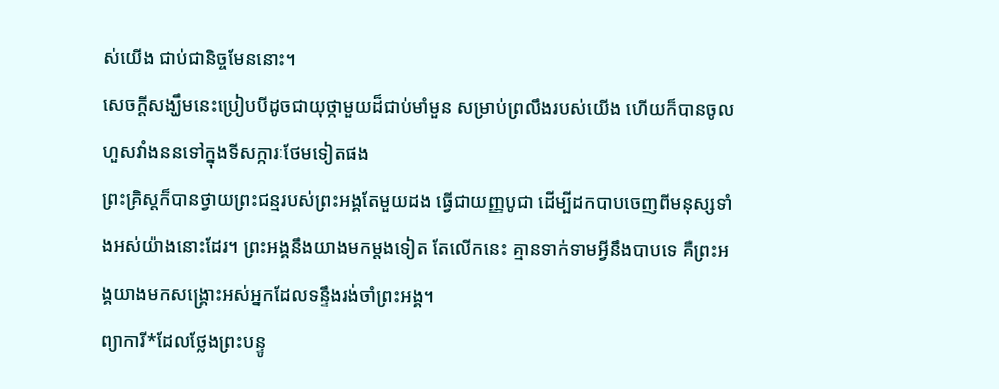ស់យើង ជាប់ជានិច្ចមែននោះ។
សេចក្ដីសង្ឃឹមនេះប្រៀបបីដូចជាយុថ្កាមួយដ៏ជាប់មាំមួន សម្រាប់ព្រលឹងរបស់យើង ហើយក៏បានចូលហួសវាំងននទៅក្នុងទីសក្ការៈថែមទៀតផង
ព្រះគ្រិស្តក៏បានថ្វាយព្រះជន្មរបស់ព្រះអង្គតែមួយដង ធ្វើជាយញ្ញបូជា ដើម្បីដកបាបចេញពីមនុស្សទាំងអស់យ៉ាងនោះដែរ។ ព្រះអង្គនឹងយាងមកម្ដងទៀត តែលើកនេះ គ្មានទាក់ទាមអ្វីនឹងបាបទេ គឺព្រះអង្គយាងមកសង្គ្រោះអស់អ្នកដែលទន្ទឹងរង់ចាំព្រះអង្គ។
ព្យាការី*ដែលថ្លែងព្រះបន្ទូ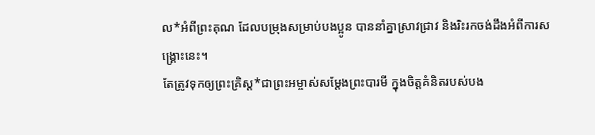ល*អំពីព្រះគុណ ដែលបម្រុងសម្រាប់បងប្អូន បាននាំគ្នាស្រាវជ្រាវ និងរិះរកចង់ដឹងអំពីការសង្គ្រោះនេះ។
តែត្រូវទុកឲ្យព្រះគ្រិស្ត*ជាព្រះអម្ចាស់សម្តែងព្រះបារមី ក្នុងចិត្តគំនិតរបស់បង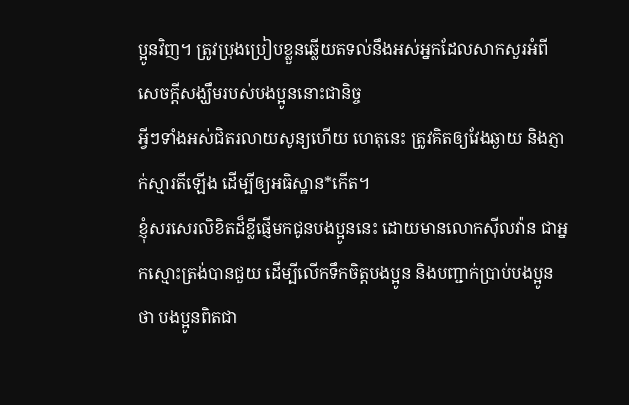ប្អូនវិញ។ ត្រូវប្រុងប្រៀបខ្លួនឆ្លើយតទល់នឹងអស់អ្នកដែលសាកសួរអំពីសេចក្ដីសង្ឃឹមរបស់បងប្អូននោះជានិច្ច
អ្វីៗទាំងអស់ជិតរលាយសូន្យហើយ ហេតុនេះ ត្រូវគិតឲ្យវែងឆ្ងាយ និងភ្ញាក់ស្មារតីឡើង ដើម្បីឲ្យអធិស្ឋាន*កើត។
ខ្ញុំសរសេរលិខិតដ៏ខ្លីផ្ញើមកជូនបងប្អូននេះ ដោយមានលោកស៊ីលវ៉ាន ជាអ្នកស្មោះត្រង់បានជួយ ដើម្បីលើកទឹកចិត្តបងប្អូន និងបញ្ជាក់ប្រាប់បងប្អូនថា បងប្អូនពិតជា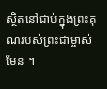ស្ថិតនៅជាប់ក្នុងព្រះគុណរបស់ព្រះជាម្ចាស់មែន ។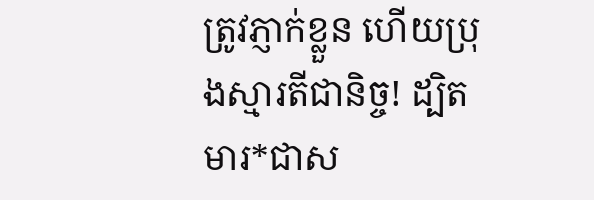ត្រូវភ្ញាក់ខ្លួន ហើយប្រុងស្មារតីជានិច្ច! ដ្បិតមារ*ជាស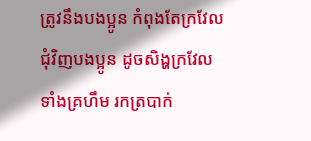ត្រូវនឹងបងប្អូន កំពុងតែក្រវែលជុំវិញបងប្អូន ដូចសិង្ហក្រវែល ទាំងគ្រហឹម រកត្របាក់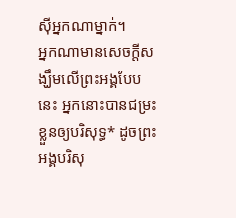ស៊ីអ្នកណាម្នាក់។
អ្នកណាមានសេចក្ដីសង្ឃឹមលើព្រះអង្គបែបនេះ អ្នកនោះបានជម្រះខ្លួនឲ្យបរិសុទ្ធ* ដូចព្រះអង្គបរិសុ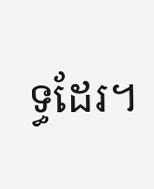ទ្ធដែរ។